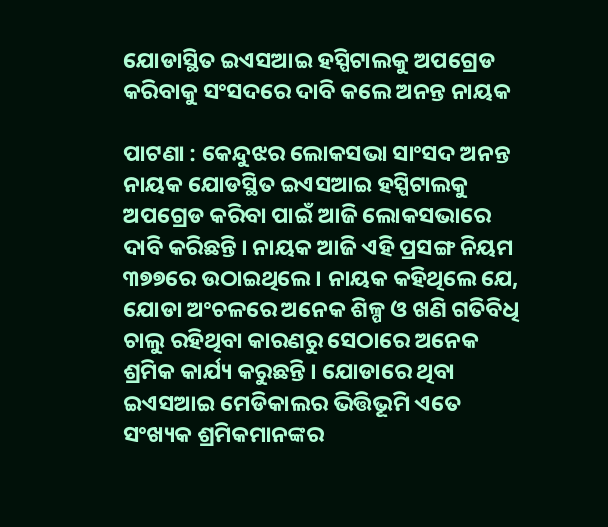ଯୋଡାସ୍ଥିତ ଇଏସଆଇ ହସ୍ପିଟାଲକୁ ଅପଗ୍ରେଡ କରିବାକୁ ସଂସଦରେ ଦାବି କଲେ ଅନନ୍ତ ନାୟକ

ପାଟଣା : କେନ୍ଦୁଝର ଲୋକସଭା ସାଂସଦ ଅନନ୍ତ ନାୟକ ଯୋଡସ୍ଥିତ ଇଏସଆଇ ହସ୍ପିଟାଲକୁ ଅପଗ୍ରେଡ କରିବା ପାଇଁ ଆଜି ଲୋକସଭାରେ ଦାବି କରିଛନ୍ତି । ନାୟକ ଆଜି ଏହି ପ୍ରସଙ୍ଗ ନିୟମ ୩୭୭ରେ ଉଠାଇଥିଲେ । ନାୟକ କହିଥିଲେ ଯେ, ଯୋଡା ଅଂଚଳରେ ଅନେକ ଶିଳ୍ପ ଓ ଖଣି ଗତିବିଧି ଚାଲୁ ରହିଥିବା କାରଣରୁ ସେଠାରେ ଅନେକ ଶ୍ରମିକ କାର୍ଯ୍ୟ କରୁଛନ୍ତି । ଯୋଡାରେ ଥିବା ଇଏସଆଇ ମେଡିକାଲର ଭିତ୍ତିଭୂମି ଏତେ ସଂଖ୍ୟକ ଶ୍ରମିକମାନଙ୍କର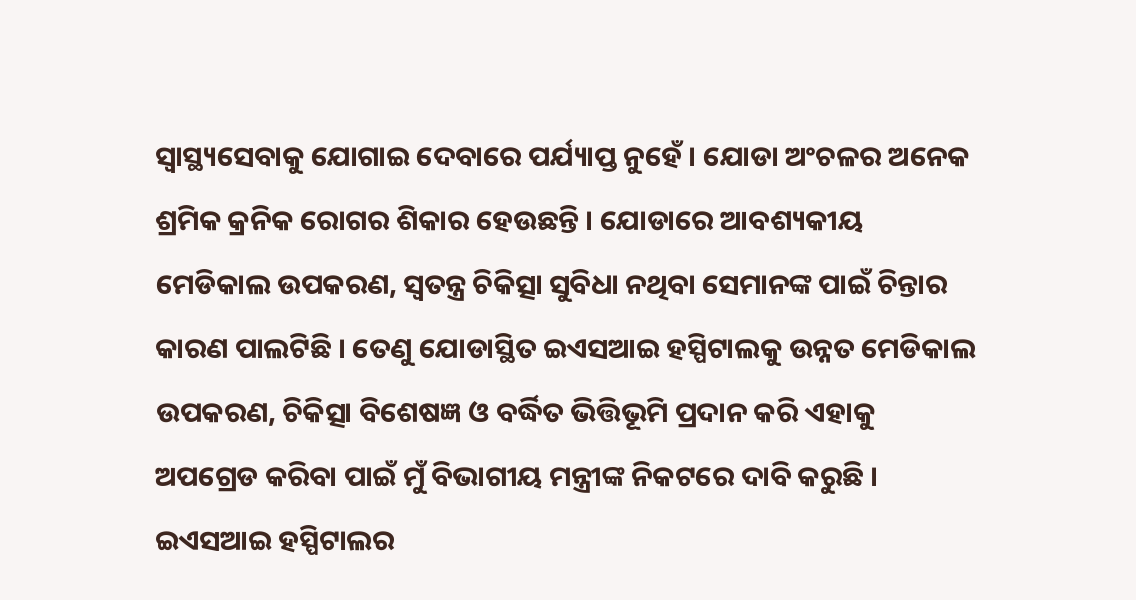ସ୍ୱାସ୍ଥ୍ୟସେବାକୁ ଯୋଗାଇ ଦେବାରେ ପର୍ଯ୍ୟାପ୍ତ ନୁହେଁ । ଯୋଡା ଅଂଚଳର ଅନେକ ଶ୍ରମିକ କ୍ରନିକ ରୋଗର ଶିକାର ହେଉଛନ୍ତି । ଯୋଡାରେ ଆବଶ୍ୟକୀୟ ମେଡିକାଲ ଉପକରଣ, ସ୍ୱତନ୍ତ୍ର ଚିକିତ୍ସା ସୁବିଧା ନଥିବା ସେମାନଙ୍କ ପାଇଁ ଚିନ୍ତାର କାରଣ ପାଲଟିଛି । ତେଣୁ ଯୋଡାସ୍ଥିତ ଇଏସଆଇ ହସ୍ପିଟାଲକୁ ଉନ୍ନତ ମେଡିକାଲ ଉପକରଣ, ଚିକିତ୍ସା ବିଶେଷଜ୍ଞ ଓ ବର୍ଦ୍ଧିତ ଭିତ୍ତିଭୂମି ପ୍ରଦାନ କରି ଏହାକୁ ଅପଗ୍ରେଡ କରିବା ପାଇଁ ମୁଁ ବିଭାଗୀୟ ମନ୍ତ୍ରୀଙ୍କ ନିକଟରେ ଦାବି କରୁଛି । ଇଏସଆଇ ହସ୍ପିଟାଲର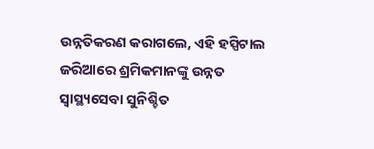ଉନ୍ନତିକରଣ କରାଗଲେ, ଏହି ହସ୍ପିଟାଲ ଜରିଆରେ ଶ୍ରମିକମାନଙ୍କୁ ଉନ୍ନତ ସ୍ୱାସ୍ଥ୍ୟସେବା ସୁନିଶ୍ଚିତ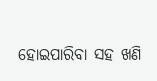ହୋଇପାରିବା ସହ ଖଣି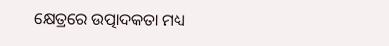କ୍ଷେତ୍ରରେ ଉତ୍ପାଦକତା ମଧ୍ୟ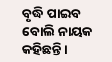ବୃଦ୍ଧି ପାଇବ ବୋଲି ନାୟକ କହିଛନ୍ତି ।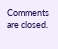Comments are closed.